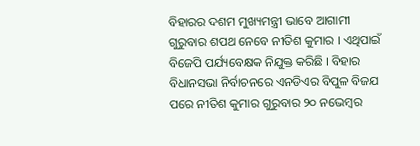ବିହାରର ଦଶମ ମୁଖ୍ୟମନ୍ତ୍ରୀ ଭାବେ ଆଗାମୀ ଗୁରୁବାର ଶପଥ ନେବେ ନୀତିଶ କୁମାର । ଏଥିପାଇଁ ବିଜେପି ପର୍ଯ୍ୟବେକ୍ଷକ ନିଯୁକ୍ତ କରିଛି । ବିହାର ବିଧାନସଭା ନିର୍ବାଚନରେ ଏନଡିଏର ବିପୁଳ ବିଜଯ ପରେ ନୀତିଶ କୁମାର ଗୁରୁବାର ୨୦ ନଭେମ୍ବର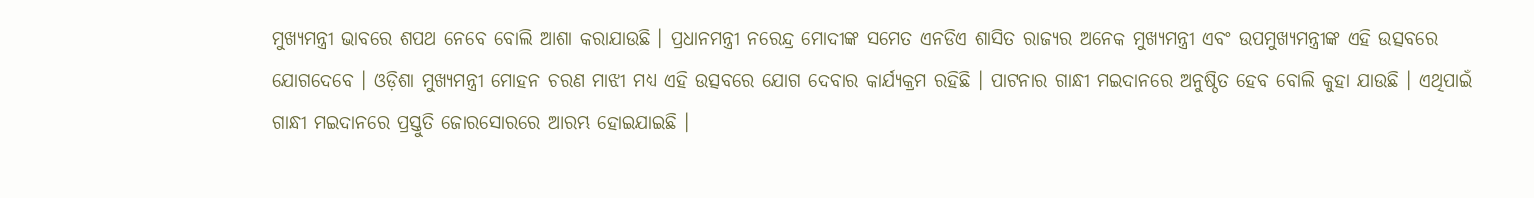ମୁଖ୍ୟମନ୍ତ୍ରୀ ଭାବରେ ଶପଥ ନେବେ ବୋଲି ଆଶା କରାଯାଉଛି । ପ୍ରଧାନମନ୍ତ୍ରୀ ନରେନ୍ଦ୍ର ମୋଦୀଙ୍କ ସମେତ ଏନଡିଏ ଶାସିତ ରାଜ୍ୟର ଅନେକ ମୁଖ୍ୟମନ୍ତ୍ରୀ ଏବଂ ଉପମୁଖ୍ୟମନ୍ତ୍ରୀଙ୍କ ଏହି ଉତ୍ସବରେ ଯୋଗଦେବେ । ଓଡ଼ିଶା ମୁଖ୍ୟମନ୍ତ୍ରୀ ମୋହନ ଚରଣ ମାଝୀ ମଧ୍ୟ ଏହି ଉତ୍ସବରେ ଯୋଗ ଦେବାର କାର୍ଯ୍ୟକ୍ରମ ରହିଛି । ପାଟନାର ଗାନ୍ଧୀ ମଇଦାନରେ ଅନୁଷ୍ଠିତ ହେବ ବୋଲି କୁହା ଯାଉଛି । ଏଥିପାଇଁ ଗାନ୍ଧୀ ମଇଦାନରେ ପ୍ରସ୍ତୁତି ଜୋରସୋରରେ ଆରମ୍ଭ ହୋଇଯାଇଛି ।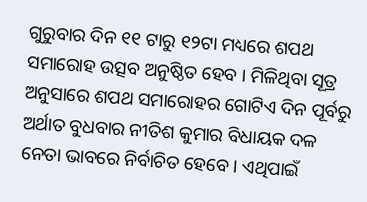ଗୁରୁବାର ଦିନ ୧୧ ଟାରୁ ୧୨ଟା ମଧ୍ୟରେ ଶପଥ ସମାରୋହ ଉତ୍ସବ ଅନୁଷ୍ଠିତ ହେବ । ମିଳିଥିବା ସୂତ୍ର ଅନୁସାରେ ଶପଥ ସମାରୋହର ଗୋଟିଏ ଦିନ ପୂର୍ବରୁ ଅର୍ଥାତ ବୁଧବାର ନୀତିଶ କୁମାର ବିଧାୟକ ଦଳ ନେତା ଭାବରେ ନିର୍ବାଚିତ ହେବେ । ଏଥିପାଇଁ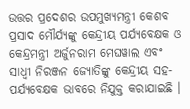ଉତ୍ତର ପ୍ରଦେଶର ଉପମୁଖ୍ୟମନ୍ତ୍ରୀ କେଶବ ପ୍ରସାଦ ମୌର୍ଯ୍ୟଙ୍କୁ କେନ୍ଦ୍ରୀୟ ପର୍ଯ୍ୟବେକ୍ଷକ ଓ କେନ୍ଦ୍ରମନ୍ତ୍ରୀ ଅର୍ଜୁନରାମ ମେଘୱାଲ ଏବଂ ସାଧ୍ୱୀ ନିରଞ୍ଜନ ଜ୍ୟୋତିଙ୍କୁ କେନ୍ଦ୍ରୀୟ ସହ-ପର୍ଯ୍ୟବେକ୍ଷକ ଭାବରେ ନିଯୁକ୍ତ କରାଯାଇଛି ।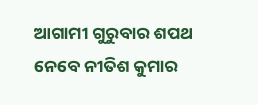ଆଗାମୀ ଗୁରୁବାର ଶପଥ ନେବେ ନୀତିଶ କୁମାର